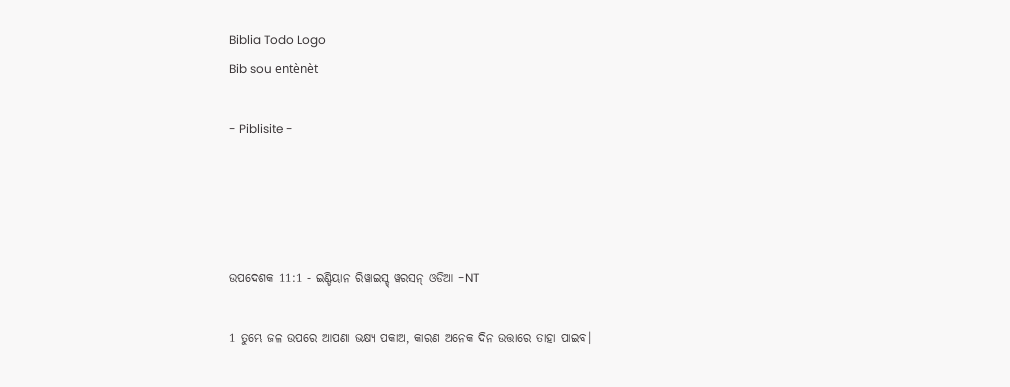Biblia Todo Logo
Bib sou entènèt

- Piblisite -




ଉପଦେଶକ 11:1 - ଇଣ୍ଡିୟାନ ରିୱାଇସ୍ଡ୍ ୱରସନ୍ ଓଡିଆ -NT

1 ତୁମ୍ଭେ ଜଳ ଉପରେ ଆପଣା ଭକ୍ଷ୍ୟ ପକାଅ, କାରଣ ଅନେକ ଦିନ ଉତ୍ତାରେ ତାହା ପାଇବ।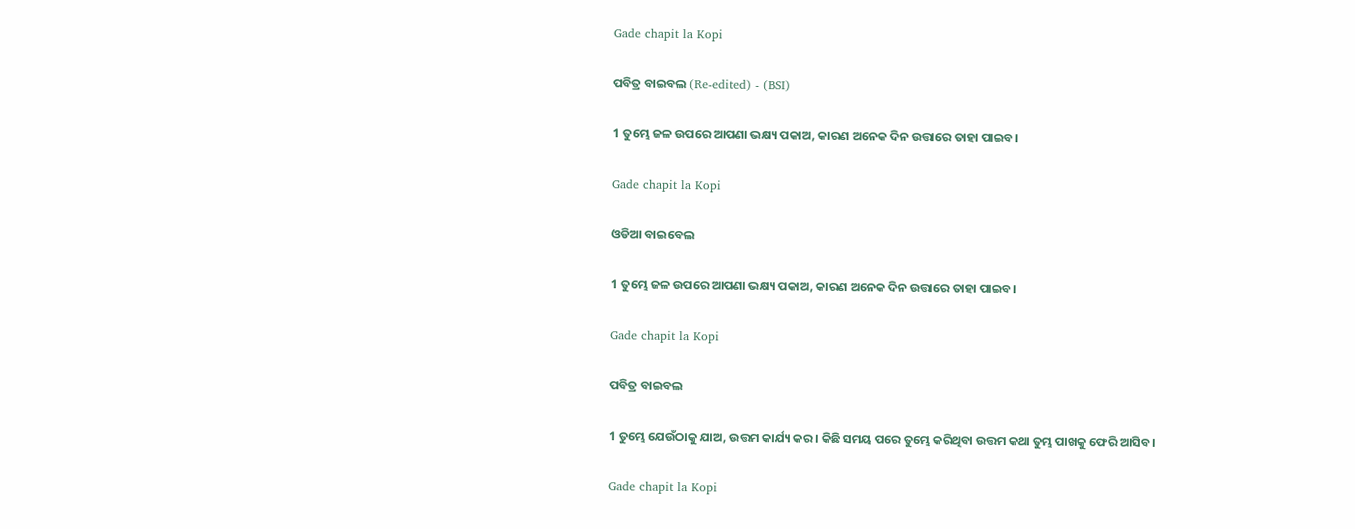Gade chapit la Kopi

ପବିତ୍ର ବାଇବଲ (Re-edited) - (BSI)

1 ତୁମ୍ଭେ ଜଳ ଉପରେ ଆପଣା ଭକ୍ଷ୍ୟ ପକାଅ, କାରଣ ଅନେକ ଦିନ ଉତ୍ତାରେ ତାହା ପାଇବ।

Gade chapit la Kopi

ଓଡିଆ ବାଇବେଲ

1 ତୁମ୍ଭେ ଜଳ ଉପରେ ଆପଣା ଭକ୍ଷ୍ୟ ପକାଅ, କାରଣ ଅନେକ ଦିନ ଉତ୍ତାରେ ତାହା ପାଇବ।

Gade chapit la Kopi

ପବିତ୍ର ବାଇବଲ

1 ତୁମ୍ଭେ ଯେଉଁଠାକୁ ଯାଅ, ଉତ୍ତମ କାର୍ଯ୍ୟ କର। କିଛି ସମୟ ପରେ ତୁମ୍ଭେ କରିଥିବା ଉତ୍ତମ କଥା ତୁମ୍ଭ ପାଖକୁ ଫେରି ଆସିବ।

Gade chapit la Kopi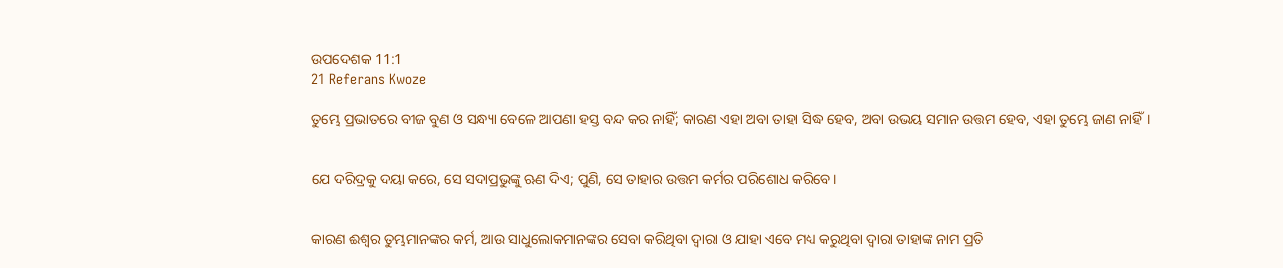ଉପଦେଶକ 11:1
21 Referans Kwoze

ତୁମ୍ଭେ ପ୍ରଭାତରେ ବୀଜ ବୁଣ ଓ ସନ୍ଧ୍ୟା ବେଳେ ଆପଣା ହସ୍ତ ବନ୍ଦ କର ନାହିଁ; କାରଣ ଏହା ଅବା ତାହା ସିଦ୍ଧ ହେବ, ଅବା ଉଭୟ ସମାନ ଉତ୍ତମ ହେବ, ଏହା ତୁମ୍ଭେ ଜାଣ ନାହିଁ।


ଯେ ଦରିଦ୍ରକୁ ଦୟା କରେ, ସେ ସଦାପ୍ରଭୁଙ୍କୁ ଋଣ ଦିଏ; ପୁଣି, ସେ ତାହାର ଉତ୍ତମ କର୍ମର ପରିଶୋଧ କରିବେ।


କାରଣ ଈଶ୍ବର ତୁମ୍ଭମାନଙ୍କର କର୍ମ, ଆଉ ସାଧୁଲୋକମାନଙ୍କର ସେବା କରିଥିବା ଦ୍ୱାରା ଓ ଯାହା ଏବେ ମଧ୍ୟ କରୁଥିବା ଦ୍ୱାରା ତାହାଙ୍କ ନାମ ପ୍ରତି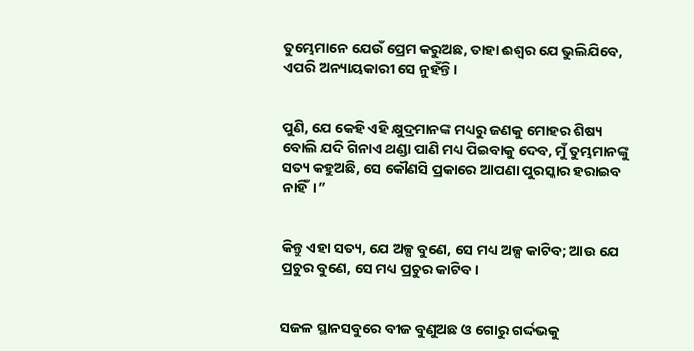ତୁମ୍ଭେମାନେ ଯେଉଁ ପ୍ରେମ କରୁଅଛ, ତାହା ଈଶ୍ବର ଯେ ଭୁଲିଯିବେ, ଏପରି ଅନ୍ୟାୟକାରୀ ସେ ନୁହଁନ୍ତି।


ପୁଣି, ଯେ କେହି ଏହି କ୍ଷୁଦ୍ରମାନଙ୍କ ମଧ୍ୟରୁ ଜଣକୁ ମୋହର ଶିଷ୍ୟ ବୋଲି ଯଦି ଗିନାଏ ଥଣ୍ଡା ପାଣି ମଧ୍ୟ ପିଇବାକୁ ଦେବ, ମୁଁ ତୁମ୍ଭମାନଙ୍କୁ ସତ୍ୟ କହୁଅଛି, ସେ କୌଣସି ପ୍ରକାରେ ଆପଣା ପୁରସ୍କାର ହରାଇବ ନାହିଁ।”


କିନ୍ତୁ ଏହା ସତ୍ୟ, ଯେ ଅଳ୍ପ ବୁଣେ, ସେ ମଧ୍ୟ ଅଳ୍ପ କାଟିବ; ଆଉ ଯେ ପ୍ରଚୁର ବୁଣେ, ସେ ମଧ୍ୟ ପ୍ରଚୁର କାଟିବ।


ସଜଳ ସ୍ଥାନସବୁରେ ବୀଜ ବୁଣୁଅଛ ଓ ଗୋରୁ ଗର୍ଦ୍ଦଭକୁ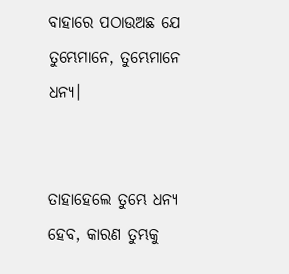ବାହାରେ ପଠାଉଅଛ ଯେ ତୁମ୍ଭେମାନେ, ତୁମ୍ଭେମାନେ ଧନ୍ୟ।


ତାହାହେଲେ ତୁମ୍ଭେ ଧନ୍ୟ ହେବ, କାରଣ ତୁମ୍ଭକୁ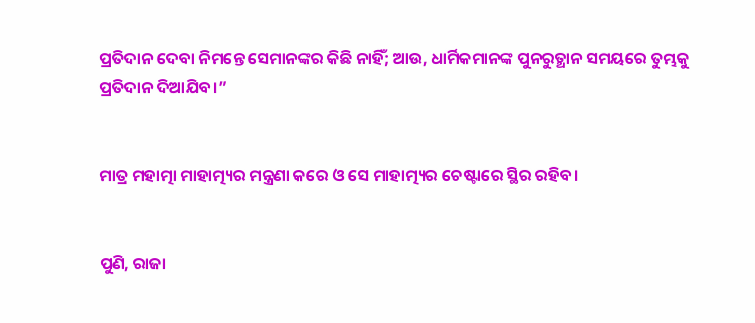ପ୍ରତିଦାନ ଦେବା ନିମନ୍ତେ ସେମାନଙ୍କର କିଛି ନାହିଁ; ଆଉ, ଧାର୍ମିକମାନଙ୍କ ପୁନରୁତ୍ଥାନ ସମୟରେ ତୁମ୍ଭକୁ ପ୍ରତିଦାନ ଦିଆଯିବ।”


ମାତ୍ର ମହାତ୍ମା ମାହାତ୍ମ୍ୟର ମନ୍ତ୍ରଣା କରେ ଓ ସେ ମାହାତ୍ମ୍ୟର ଚେଷ୍ଟାରେ ସ୍ଥିର ରହିବ।


ପୁଣି, ରାଜା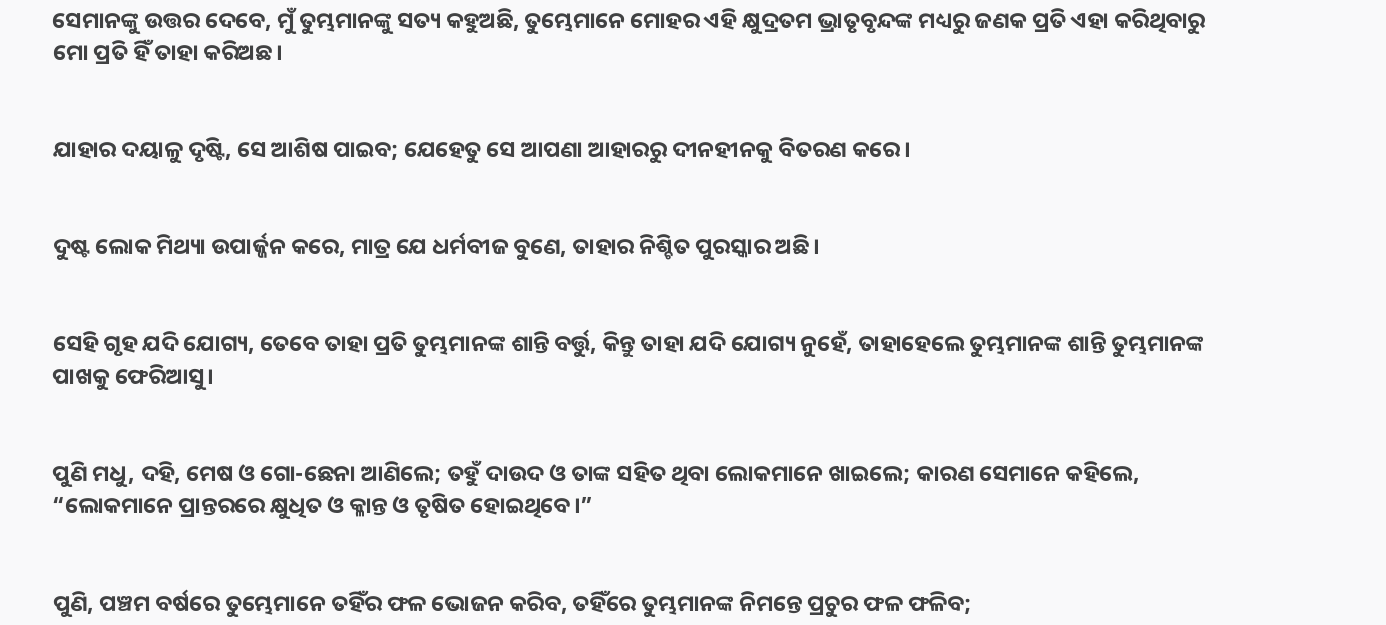ସେମାନଙ୍କୁ ଉତ୍ତର ଦେବେ, ମୁଁ ତୁମ୍ଭମାନଙ୍କୁ ସତ୍ୟ କହୁଅଛି, ତୁମ୍ଭେମାନେ ମୋହର ଏହି କ୍ଷୁଦ୍ରତମ ଭ୍ରାତୃବୃନ୍ଦଙ୍କ ମଧ୍ୟରୁ ଜଣକ ପ୍ରତି ଏହା କରିଥିବାରୁ ମୋ ପ୍ରତି ହିଁ ତାହା କରିଅଛ।


ଯାହାର ଦୟାଳୁ ଦୃଷ୍ଟି, ସେ ଆଶିଷ ପାଇବ; ଯେହେତୁ ସେ ଆପଣା ଆହାରରୁ ଦୀନହୀନକୁ ବିତରଣ କରେ।


ଦୁଷ୍ଟ ଲୋକ ମିଥ୍ୟା ଉପାର୍ଜ୍ଜନ କରେ, ମାତ୍ର ଯେ ଧର୍ମବୀଜ ବୁଣେ, ତାହାର ନିଶ୍ଚିତ ପୁରସ୍କାର ଅଛି।


ସେହି ଗୃହ ଯଦି ଯୋଗ୍ୟ, ତେବେ ତାହା ପ୍ରତି ତୁମ୍ଭମାନଙ୍କ ଶାନ୍ତି ବର୍ତ୍ତୁ, କିନ୍ତୁ ତାହା ଯଦି ଯୋଗ୍ୟ ନୁହେଁ, ତାହାହେଲେ ତୁମ୍ଭମାନଙ୍କ ଶାନ୍ତି ତୁମ୍ଭମାନଙ୍କ ପାଖକୁ ଫେରିଆସୁ।


ପୁଣି ମଧୁ, ଦହି, ମେଷ ଓ ଗୋ-ଛେନା ଆଣିଲେ; ତହୁଁ ଦାଉଦ ଓ ତାଙ୍କ ସହିତ ଥିବା ଲୋକମାନେ ଖାଇଲେ; କାରଣ ସେମାନେ କହିଲେ, “ଲୋକମାନେ ପ୍ରାନ୍ତରରେ କ୍ଷୁଧିତ ଓ କ୍ଳାନ୍ତ ଓ ତୃଷିତ ହୋଇଥିବେ।”


ପୁଣି, ପଞ୍ଚମ ବର୍ଷରେ ତୁମ୍ଭେମାନେ ତହିଁର ଫଳ ଭୋଜନ କରିବ, ତହିଁରେ ତୁମ୍ଭମାନଙ୍କ ନିମନ୍ତେ ପ୍ରଚୁର ଫଳ ଫଳିବ;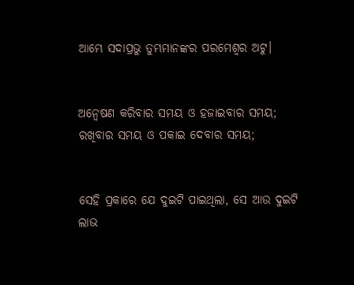ଆମ୍ଭେ ସଦାପ୍ରଭୁ ତୁମ୍ଭମାନଙ୍କର ପରମେଶ୍ୱର ଅଟୁ।


ଅନ୍ଵେଷଣ କରିବାର ସମୟ ଓ ହଜାଇବାର ସମୟ; ରଖିବାର ସମୟ ଓ ପକାଇ ଦେବାର ସମୟ;


ସେହି ପ୍ରକାରେ ଯେ ଦୁଇଟି ପାଇଥିଲା, ସେ ଆଉ ଦୁଇଟି ଲାଭ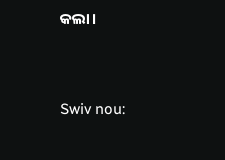କଲା।


Swiv nou: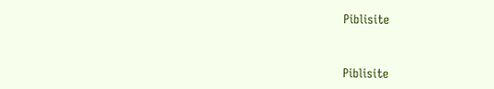Piblisite


Piblisite